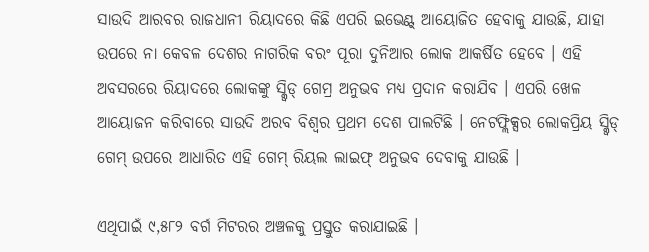ସାଉଦି ଆରବର ରାଜଧାନୀ ରିୟାଦରେ କିଛି ଏପରି ଇଭେଣ୍ଟ୍ ଆୟୋଜିତ ହେବାକୁ ଯାଉଛି, ଯାହା ଉପରେ ନା କେବଳ ଦେଶର ନାଗରିକ ବରଂ ପୂରା ଦୁନିଆର ଲୋକ ଆକର୍ଷିତ ହେବେ । ଏହି ଅବସରରେ ରିୟାଦରେ ଲୋକଙ୍କୁ ସ୍କ୍ୱିଡ୍ ଗେମ୍ର ଅନୁଭବ ମଧ୍ୟ ପ୍ରଦାନ କରାଯିବ । ଏପରି ଖେଳ ଆୟୋଜନ କରିବାରେ ସାଉଦି ଅରବ ବିଶ୍ୱର ପ୍ରଥମ ଦେଶ ପାଲଟିଛି । ନେଟଫ୍ଲିକ୍ସର ଲୋକପ୍ରିୟ ସ୍କ୍ୱିଡ୍ ଗେମ୍ ଉପରେ ଆଧାରିତ ଏହି ଗେମ୍ ରିୟଲ ଲାଇଫ୍ ଅନୁଭବ ଦେବାକୁ ଯାଉଛି ।

ଏଥିପାଇଁ ୯,୫୮୨ ବର୍ଗ ମିଟରର ଅଞ୍ଚଳକୁ ପ୍ରସ୍ତୁତ କରାଯାଇଛି ।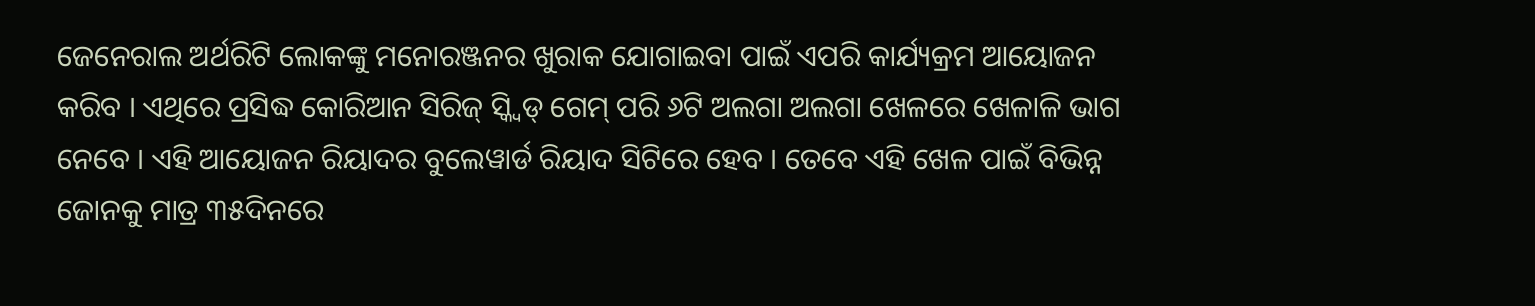ଜେନେରାଲ ଅର୍ଥରିଟି ଲୋକଙ୍କୁ ମନୋରଞ୍ଜନର ଖୁରାକ ଯୋଗାଇବା ପାଇଁ ଏପରି କାର୍ଯ୍ୟକ୍ରମ ଆୟୋଜନ କରିବ । ଏଥିରେ ପ୍ରସିଦ୍ଧ କୋରିଆନ ସିରିଜ୍ ସ୍କ୍ୱିଡ୍ ଗେମ୍ ପରି ୬ଟି ଅଲଗା ଅଲଗା ଖେଳରେ ଖେଳାଳି ଭାଗ ନେବେ । ଏହି ଆୟୋଜନ ରିୟାଦର ବୁଲେୱାର୍ଡ ରିୟାଦ ସିଟିରେ ହେବ । ତେବେ ଏହି ଖେଳ ପାଇଁ ବିଭିନ୍ନ ଜୋନକୁ ମାତ୍ର ୩୫ଦିନରେ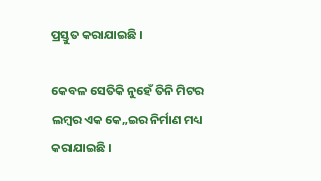ପ୍ରସ୍ତୁତ କରାଯାଇଛି ।

କେବଳ ସେତିକି ନୁହେଁ ତିନି ମିଟର ଲମ୍ବର ଏକ କେ„ଇର ନିର୍ମାଣ ମଧ୍ୟ କରାଯାଇଛି ।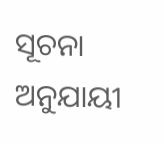ସୂଚନା ଅନୁଯାୟୀ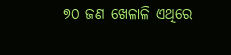୭୦ ଜଣ ଖେଳାଳି ଏଥିରେ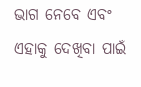ଭାଗ ନେବେ ଏବଂ ଏହାକୁ ଦେଖିବା ପାଇଁ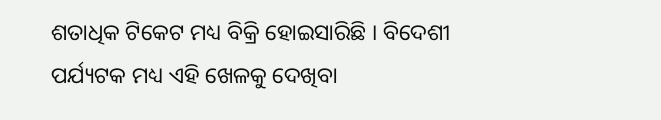ଶତାଧିକ ଟିକେଟ ମଧ୍ୟ ବିକ୍ରି ହୋଇସାରିଛି । ବିଦେଶୀ ପର୍ଯ୍ୟଟକ ମଧ୍ୟ ଏହି ଖେଳକୁ ଦେଖିବା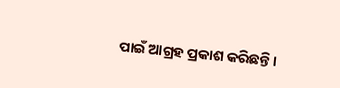ପାଇଁ ଆଗ୍ରହ ପ୍ରକାଶ କରିଛନ୍ତି ।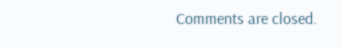Comments are closed.